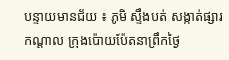បន្ទាយមានជ័យ ៖ ភូមិ ស្ទឹងបត់ សង្កាត់ផ្សារកណ្តាល ក្រុងប៉ោយប៉ែតនាព្រឹកថ្ងៃ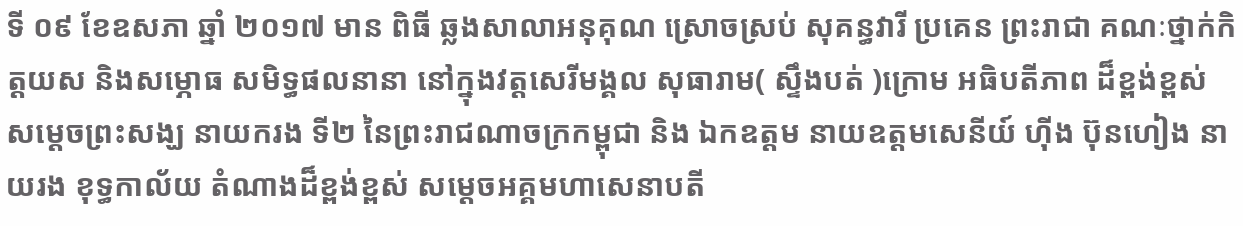ទី ០៩ ខែឧសភា ឆ្នាំ ២០១៧ មាន ពិធី ឆ្លងសាលាអនុគុណ ស្រោចស្រប់ សុគន្ធវារី ប្រគេន ព្រះរាជា គណៈថ្នាក់កិត្តយស និងសម្ភោធ សមិទ្ធផលនានា នៅក្នុងវត្តសេរីមង្គល សុធារាម( ស្ទឹងបត់ )ក្រោម អធិបតីភាព ដ៏ខ្ពង់ខ្ពស់ សម្តេចព្រះសង្ឃ នាយករង ទី២ នៃព្រះរាជណាចក្រកម្ពុជា និង ឯកឧត្តម នាយឧត្តមសេនីយ៍ ហ៊ីង ប៊ុនហៀង នាយរង ខុទ្ធកាល័យ តំណាងដ៏ខ្ពង់ខ្ពស់ សម្តេចអគ្គមហាសេនាបតី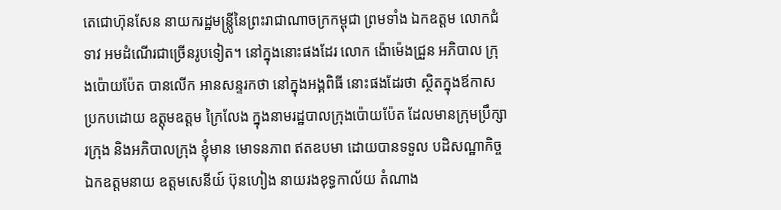តេជោហ៊ុនសែន នាយករដ្ឋមន្ត្រូីនៃព្រះរាជាណាចក្រកម្ពុជា ព្រមទាំង ឯកឧត្តម លោកជំទាវ អមដំណើរជាច្រើនរូបទៀត។ នៅក្នុងនោះផងដែរ លោក ង៉ោម៉េងជ្រួន អភិបាល ក្រុងប៉ោយប៉ែត បានលើក អានសន្ទរកថា នៅក្នុងអង្គពិធី នោះផងដែរថា ស្ថិតក្នុងឪកាស ប្រកបដោយ ឧត្តុមឧត្តម ក្រៃលែង ក្នុងនាមរដ្ឋបាលក្រុងប៉ោយប៉ែត ដែលមានក្រុមប្រឹក្សារក្រុង និងអភិបាលក្រុង ខ្ញុំមាន មោទនភាព ឥតឧបមា ដោយបានទទួល បដិសណ្ឋាកិច្ច ឯកឧត្តមនាយ ឧត្តមសេនីយ៍ ប៊ុនហៀង នាយរងខុទ្ធកាល័យ តំណាង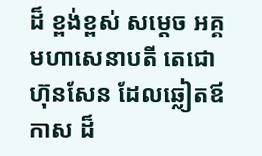ដ៏ ខ្ពង់ខ្ពស់ សម្តេច អគ្គ មហាសេនាបតី តេជោហ៊ុនសែន ដែលឆ្លៀតឪកាស ដ៏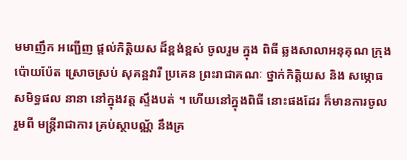មមាញឹក អញ្ជើញ ផ្តល់កិត្តិយស ដ៏ខ្ពង់ខ្ពស់ ចូលរួម ក្នុង ពិធី ឆ្លងសាលាអនុគុណ ក្រុងប៉ោយប៉ែត ស្រោចស្រប់ សុគន្អវារី ប្រគេន ព្រះរាជាគណៈ ថ្នាក់កិត្តិយស និង សម្ភោធសមិទ្ធផល នានា នៅក្នុងវត្ត ស្ទឹងបត់ ។ ហើយនៅក្នុងពិធី នោះផងដែរ ក៏មានការចូល រួមពី មន្ត្រីរាជាការ គ្រប់ស្ថាបណ្ណ័ នឹងគ្រ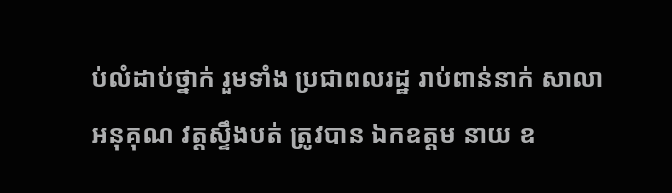ប់លំដាប់ថ្នាក់ រួមទាំង ប្រជាពលរដ្ឋ រាប់ពាន់នាក់ សាលាអនុគុណ វត្តស្ទឹងបត់ ត្រូវបាន ឯកឧត្តម នាយ ឧ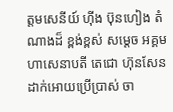ត្តមសេនីយ៍ ហ៊ីង ប៊ុនហៀង តំណាងដ៏ ខ្ពង់ខ្ពស់ សម្តេច អគ្គមហាសេនាបតី តេជោ ហ៊ុនសែន ដាក់អោយប្រើប្រាស់ ចា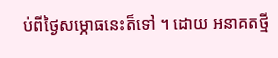ប់ពីថ្ងៃសម្ភោធនេះត៏ទៅ ។ ដោយ អនាគតថ្មី